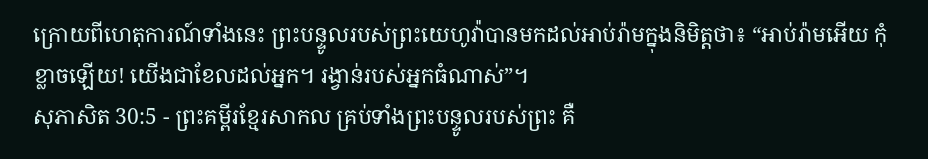ក្រោយពីហេតុការណ៍ទាំងនេះ ព្រះបន្ទូលរបស់ព្រះយេហូវ៉ាបានមកដល់អាប់រ៉ាមក្នុងនិមិត្តថា៖ “អាប់រ៉ាមអើយ កុំខ្លាចឡើយ! យើងជាខែលដល់អ្នក។ រង្វាន់របស់អ្នកធំណាស់”។
សុភាសិត 30:5 - ព្រះគម្ពីរខ្មែរសាកល គ្រប់ទាំងព្រះបន្ទូលរបស់ព្រះ គឺ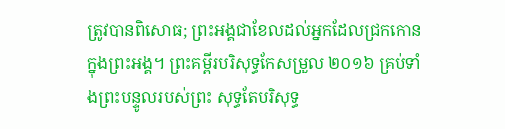ត្រូវបានពិសោធ; ព្រះអង្គជាខែលដល់អ្នកដែលជ្រកកោនក្នុងព្រះអង្គ។ ព្រះគម្ពីរបរិសុទ្ធកែសម្រួល ២០១៦ គ្រប់ទាំងព្រះបន្ទូលរបស់ព្រះ សុទ្ធតែបរិសុទ្ធ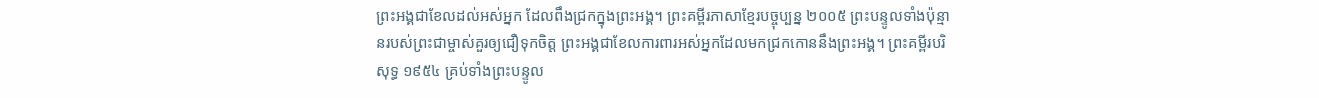ព្រះអង្គជាខែលដល់អស់អ្នក ដែលពឹងជ្រកក្នុងព្រះអង្គ។ ព្រះគម្ពីរភាសាខ្មែរបច្ចុប្បន្ន ២០០៥ ព្រះបន្ទូលទាំងប៉ុន្មានរបស់ព្រះជាម្ចាស់គួរឲ្យជឿទុកចិត្ត ព្រះអង្គជាខែលការពារអស់អ្នកដែលមកជ្រកកោននឹងព្រះអង្គ។ ព្រះគម្ពីរបរិសុទ្ធ ១៩៥៤ គ្រប់ទាំងព្រះបន្ទូល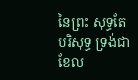នៃព្រះ សុទ្ធតែបរិសុទ្ធ ទ្រង់ជាខែល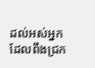ដល់អស់អ្នកដែលពឹងជ្រក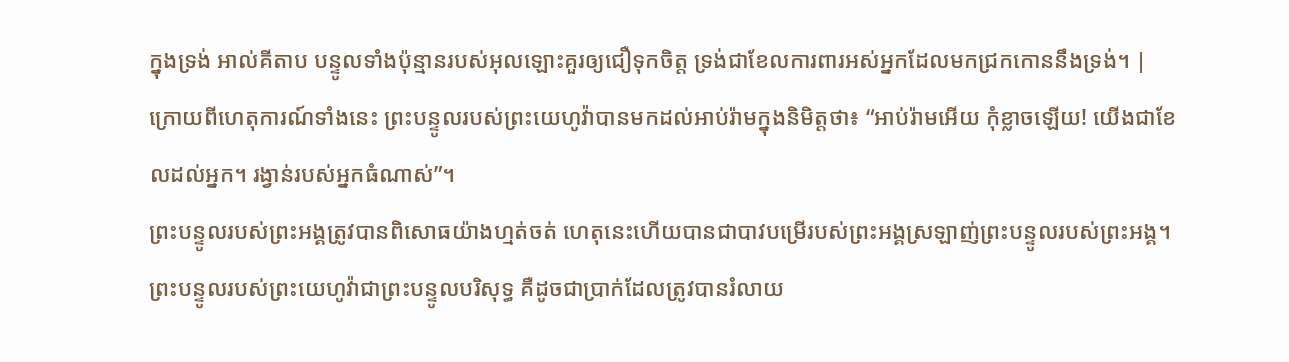ក្នុងទ្រង់ អាល់គីតាប បន្ទូលទាំងប៉ុន្មានរបស់អុលឡោះគួរឲ្យជឿទុកចិត្ត ទ្រង់ជាខែលការពារអស់អ្នកដែលមកជ្រកកោននឹងទ្រង់។ |
ក្រោយពីហេតុការណ៍ទាំងនេះ ព្រះបន្ទូលរបស់ព្រះយេហូវ៉ាបានមកដល់អាប់រ៉ាមក្នុងនិមិត្តថា៖ “អាប់រ៉ាមអើយ កុំខ្លាចឡើយ! យើងជាខែលដល់អ្នក។ រង្វាន់របស់អ្នកធំណាស់”។
ព្រះបន្ទូលរបស់ព្រះអង្គត្រូវបានពិសោធយ៉ាងហ្មត់ចត់ ហេតុនេះហើយបានជាបាវបម្រើរបស់ព្រះអង្គស្រឡាញ់ព្រះបន្ទូលរបស់ព្រះអង្គ។
ព្រះបន្ទូលរបស់ព្រះយេហូវ៉ាជាព្រះបន្ទូលបរិសុទ្ធ គឺដូចជាប្រាក់ដែលត្រូវបានរំលាយ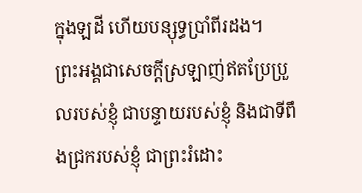ក្នុងឡដី ហើយបន្សុទ្ធប្រាំពីរដង។
ព្រះអង្គជាសេចក្ដីស្រឡាញ់ឥតប្រែប្រួលរបស់ខ្ញុំ ជាបន្ទាយរបស់ខ្ញុំ និងជាទីពឹងជ្រករបស់ខ្ញុំ ជាព្រះរំដោះ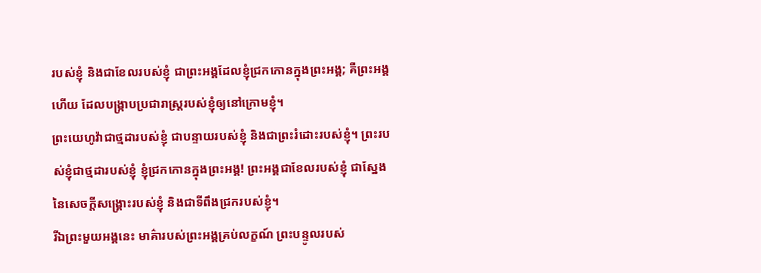របស់ខ្ញុំ និងជាខែលរបស់ខ្ញុំ ជាព្រះអង្គដែលខ្ញុំជ្រកកោនក្នុងព្រះអង្គ; គឺព្រះអង្គហើយ ដែលបង្ក្រាបប្រជារាស្ត្ររបស់ខ្ញុំឲ្យនៅក្រោមខ្ញុំ។
ព្រះយេហូវ៉ាជាថ្មដារបស់ខ្ញុំ ជាបន្ទាយរបស់ខ្ញុំ និងជាព្រះរំដោះរបស់ខ្ញុំ។ ព្រះរបស់ខ្ញុំជាថ្មដារបស់ខ្ញុំ ខ្ញុំជ្រកកោនក្នុងព្រះអង្គ! ព្រះអង្គជាខែលរបស់ខ្ញុំ ជាស្នែងនៃសេចក្ដីសង្គ្រោះរបស់ខ្ញុំ និងជាទីពឹងជ្រករបស់ខ្ញុំ។
រីឯព្រះមួយអង្គនេះ មាគ៌ារបស់ព្រះអង្គគ្រប់លក្ខណ៍ ព្រះបន្ទូលរបស់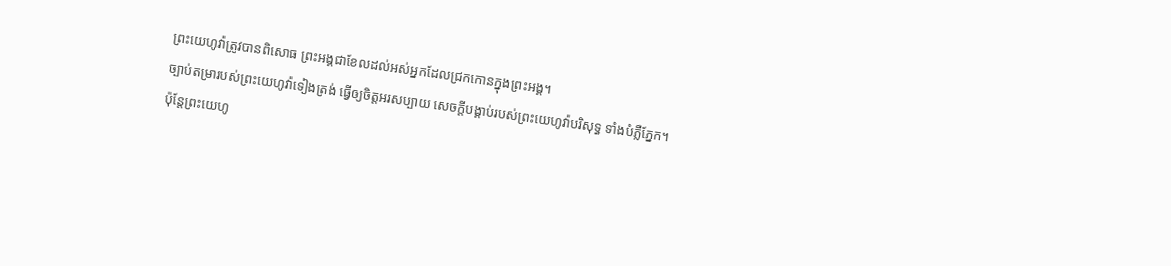ព្រះយេហូវ៉ាត្រូវបានពិសោធ ព្រះអង្គជាខែលដល់អស់អ្នកដែលជ្រកកោនក្នុងព្រះអង្គ។
ច្បាប់តម្រារបស់ព្រះយេហូវ៉ាទៀងត្រង់ ធ្វើឲ្យចិត្តអរសប្បាយ សេចក្ដីបង្គាប់របស់ព្រះយេហូវ៉ាបរិសុទ្ធ ទាំងបំភ្លឺភ្នែក។
ប៉ុន្តែព្រះយេហូ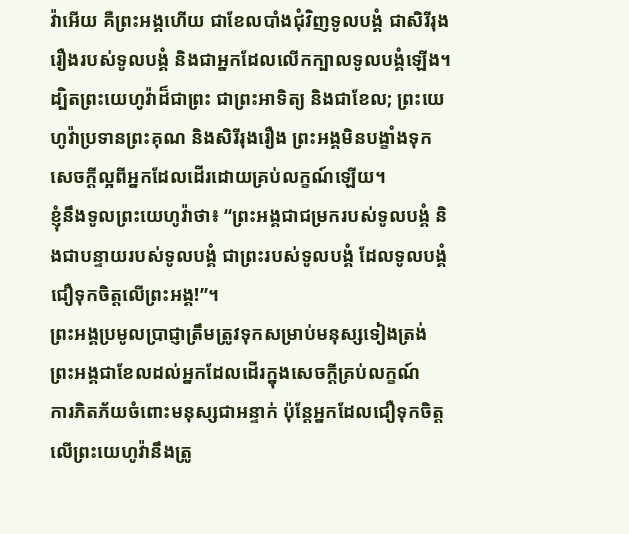វ៉ាអើយ គឺព្រះអង្គហើយ ជាខែលបាំងជុំវិញទូលបង្គំ ជាសិរីរុងរឿងរបស់ទូលបង្គំ និងជាអ្នកដែលលើកក្បាលទូលបង្គំឡើង។
ដ្បិតព្រះយេហូវ៉ាដ៏ជាព្រះ ជាព្រះអាទិត្យ និងជាខែល; ព្រះយេហូវ៉ាប្រទានព្រះគុណ និងសិរីរុងរឿង ព្រះអង្គមិនបង្ខាំងទុកសេចក្ដីល្អពីអ្នកដែលដើរដោយគ្រប់លក្ខណ៍ឡើយ។
ខ្ញុំនឹងទូលព្រះយេហូវ៉ាថា៖ “ព្រះអង្គជាជម្រករបស់ទូលបង្គំ និងជាបន្ទាយរបស់ទូលបង្គំ ជាព្រះរបស់ទូលបង្គំ ដែលទូលបង្គំជឿទុកចិត្តលើព្រះអង្គ!”។
ព្រះអង្គប្រមូលប្រាជ្ញាត្រឹមត្រូវទុកសម្រាប់មនុស្សទៀងត្រង់ ព្រះអង្គជាខែលដល់អ្នកដែលដើរក្នុងសេចក្ដីគ្រប់លក្ខណ៍
ការភិតភ័យចំពោះមនុស្សជាអន្ទាក់ ប៉ុន្តែអ្នកដែលជឿទុកចិត្តលើព្រះយេហូវ៉ានឹងត្រូ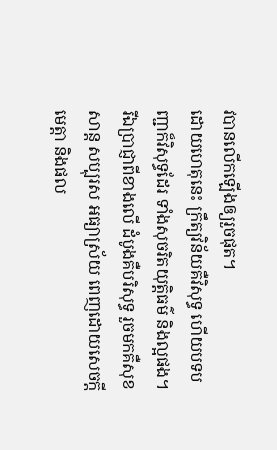វបានលើកឡើងឲ្យរួចផុត។
ដោយហេតុនេះ ក្រឹត្យវិន័យគឺវិសុទ្ធ ហើយបទបញ្ជាក៏វិសុទ្ធដែរ ទាំងសុចរិតយុត្តិធម៌ និងល្អផង។
រីឯប្រាជ្ញាពីខាងលើ ដំបូងគឺបរិសុទ្ធ រួចមកគឺសុខសាន្ត សប្បុរស អធ្យាស្រ័យ ពេញដោយសេចក្ដីមេត្តា និងផល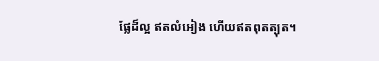ផ្លែដ៏ល្អ ឥតលំអៀង ហើយឥតពុតត្បុត។